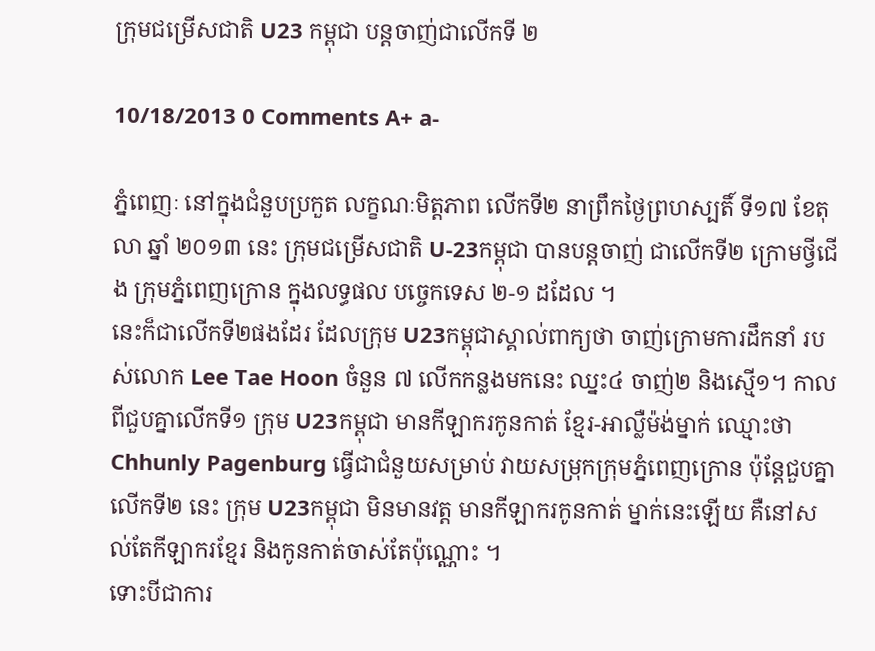ក្រុមជម្រើសជាតិ U23 កម្ពុជា បន្តចាញ់ជាលើកទី ២

10/18/2013 0 Comments A+ a-

ភ្នំពេញៈ នៅក្នុងជំនួបប្រកួត លក្ខណៈមិត្តភាព លើកទី២ នាព្រឹកថ្ងៃព្រហស្បតិ៍ ទី១៧ ខែតុលា ឆ្នាំ ២០១៣ នេះ ក្រុមជម្រើសជាតិ U-23កម្ពុជា បានបន្តចាញ់ ជាលើកទី២ ក្រោមថ្វីជើង ក្រុមភ្នំពេញក្រោន ក្នុងលទ្ធផល បច្ចេកទេស ២-១ ដដែល ។
នេះក៏ជាលើកទី២ផងដែរ ដែលក្រុម U23កម្ពុជាស្គាល់ពាក្យថា ចាញ់ក្រោមការដឹកនាំ របស់លោក Lee Tae Hoon ចំនួន ៧ លើកកន្លងមកនេះ ឈ្នះ៤ ចាញ់២ និងស្មើ១។ កាលពីជួបគ្នាលើកទី១ ក្រុម U23កម្ពុជា មានកីឡាករកូនកាត់ ខ្មែរ-អាល្លឺម៉ង់ម្នាក់ ឈ្មោះថា Chhunly Pagenburg ធ្វើជាជំនួយសម្រាប់ វាយសម្រុកក្រុមភ្នំពេញក្រោន ប៉ុន្ដែជួបគ្នាលើកទី២ នេះ ក្រុម U23កម្ពុជា មិនមានវត្ត មានកីឡាករកូនកាត់ ម្នាក់នេះឡើយ គឺនៅសល់តែកីឡាករខ្មែរ និងកូនកាត់ចាស់តែប៉ុណ្ណោះ ។
ទោះបីជាការ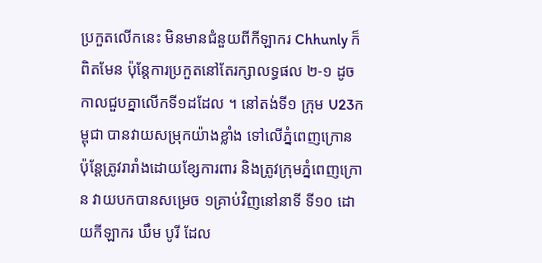ប្រកួតលើកនេះ មិនមានជំនួយពីកីឡាករ Chhunly ក៏ពិតមែន ប៉ុន្ដែការប្រកួតនៅតែរក្សាលទ្ធផល ២-១ ដូចកាលជួបគ្នាលើកទី១ដដែល ។ នៅតង់ទី១ ក្រុម U23កម្ពុជា បានវាយសម្រុកយ៉ាងខ្លាំង ទៅលើភ្នំពេញក្រោន ប៉ុន្ដែត្រូវរារាំងដោយខ្សែការពារ និងត្រូវក្រុមភ្នំពេញក្រោន វាយបកបានសម្រេច ១គ្រាប់វិញនៅនាទី ទី១០ ដោយកីឡាករ ឃឹម បូរី ដែល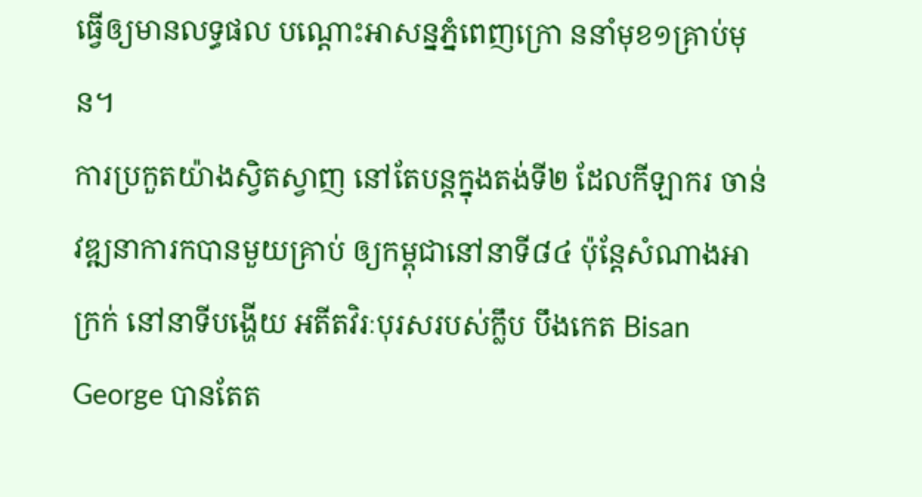ធ្វើឲ្យមានលទ្ធផល បណ្ដោះអាសន្នភ្នំពេញក្រោ ននាំមុខ១គ្រាប់មុន។
ការប្រកួតយ៉ាងស្វិតស្វាញ នៅតែបន្តក្នុងតង់ទី២ ដែលកីឡាករ ចាន់ វឌ្ឍនាការកបានមួយគ្រាប់ ឲ្យកម្ពុជានៅនាទី៨៤ ប៉ុន្ដែសំណាងអាក្រក់ នៅនាទីបង្ហើយ អតីតវិរៈបុរសរបស់ក្លឹប បឹងកេត Bisan George បានតែត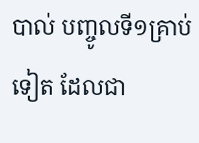បាល់ បញ្ចូលទី១គ្រាប់ទៀត ដែលជា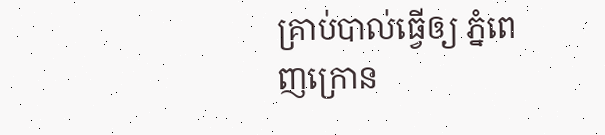គ្រាប់បាល់ធ្វើឲ្យ ភ្នំពេញក្រោន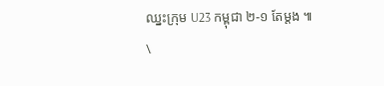ឈ្នះក្រុម U23 កម្ពុជា ២-១ តែម្ដង ៕
\